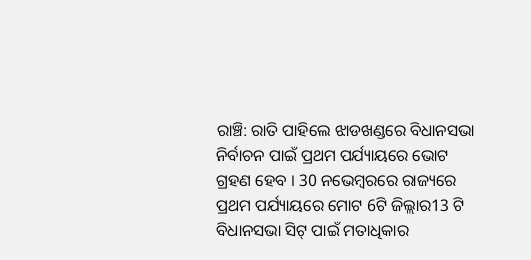ରାଞ୍ଚି: ରାତି ପାହିଲେ ଝାଡଖଣ୍ଡରେ ବିଧାନସଭା ନିର୍ବାଚନ ପାଇଁ ପ୍ରଥମ ପର୍ଯ୍ୟାୟରେ ଭୋଟ ଗ୍ରହଣ ହେବ । 30 ନଭେମ୍ବରରେ ରାଜ୍ୟରେ ପ୍ରଥମ ପର୍ଯ୍ୟାୟରେ ମୋଟ 6ଟି ଜିଲ୍ଲାର13 ଟି ବିଧାନସଭା ସିଟ୍ ପାଇଁ ମତାଧିକାର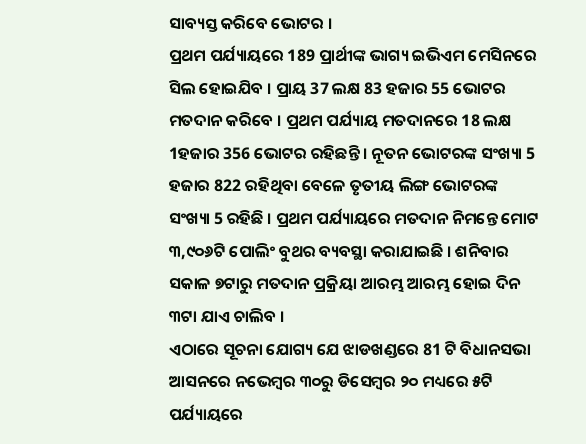ସାବ୍ୟସ୍ତ କରିବେ ଭୋଟର ।
ପ୍ରଥମ ପର୍ଯ୍ୟାୟରେ 189 ପ୍ରାର୍ଥୀଙ୍କ ଭାଗ୍ୟ ଇଭିଏମ ମେସିନରେ ସିଲ ହୋଇଯିବ । ପ୍ରାୟ 37 ଲକ୍ଷ 83 ହଜାର 55 ଭୋଟର ମତଦାନ କରିବେ । ପ୍ରଥମ ପର୍ଯ୍ୟାୟ ମତଦାନରେ 18 ଲକ୍ଷ 1ହଜାର 356 ଭୋଟର ରହିଛନ୍ତି । ନୂତନ ଭୋଟରଙ୍କ ସଂଖ୍ୟା 5 ହଜାର 822 ରହିଥିବା ବେଳେ ତୃତୀୟ ଲିଙ୍ଗ ଭୋଟରଙ୍କ ସଂଖ୍ୟା 5 ରହିଛି । ପ୍ରଥମ ପର୍ଯ୍ୟାୟରେ ମତଦାନ ନିମନ୍ତେ ମୋଟ ୩,୯୦୬ଟି ପୋଲିଂ ବୁଥର ବ୍ୟବସ୍ଥା କରାଯାଇଛି । ଶନିବାର ସକାଳ ୭ଟାରୁ ମତଦାନ ପ୍ରକ୍ରିୟା ଆରମ୍ଭ ଆରମ୍ଭ ହୋଇ ଦିନ ୩ଟା ଯାଏ ଚାଲିବ ।
ଏଠାରେ ସୂଚନା ଯୋଗ୍ୟ ଯେ ଝାଡଖଣ୍ଡରେ 81 ଟି ବିଧାନସଭା ଆସନରେ ନଭେମ୍ବର ୩୦ରୁ ଡିସେମ୍ବର ୨୦ ମଧ୍ୟରେ ୫ଟି ପର୍ଯ୍ୟାୟରେ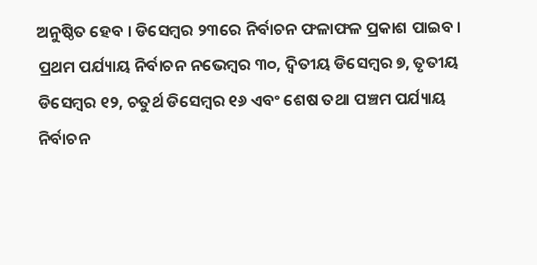ଅନୁଷ୍ଠିତ ହେବ । ଡିସେମ୍ବର ୨୩ରେ ନିର୍ବାଚନ ଫଳାଫଳ ପ୍ରକାଶ ପାଇବ । ପ୍ରଥମ ପର୍ଯ୍ୟାୟ ନିର୍ବାଚନ ନଭେମ୍ବର ୩୦, ଦ୍ବିତୀୟ ଡିସେମ୍ବର ୭, ତୃତୀୟ ଡିସେମ୍ବର ୧୨, ଚତୁର୍ଥ ଡିସେମ୍ବର ୧୬ ଏବଂ ଶେଷ ତଥା ପଞ୍ଚମ ପର୍ଯ୍ୟାୟ ନିର୍ବାଚନ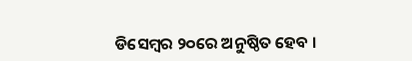ଡିସେମ୍ବର ୨୦ରେ ଅନୁଷ୍ଠିତ ହେବ ।